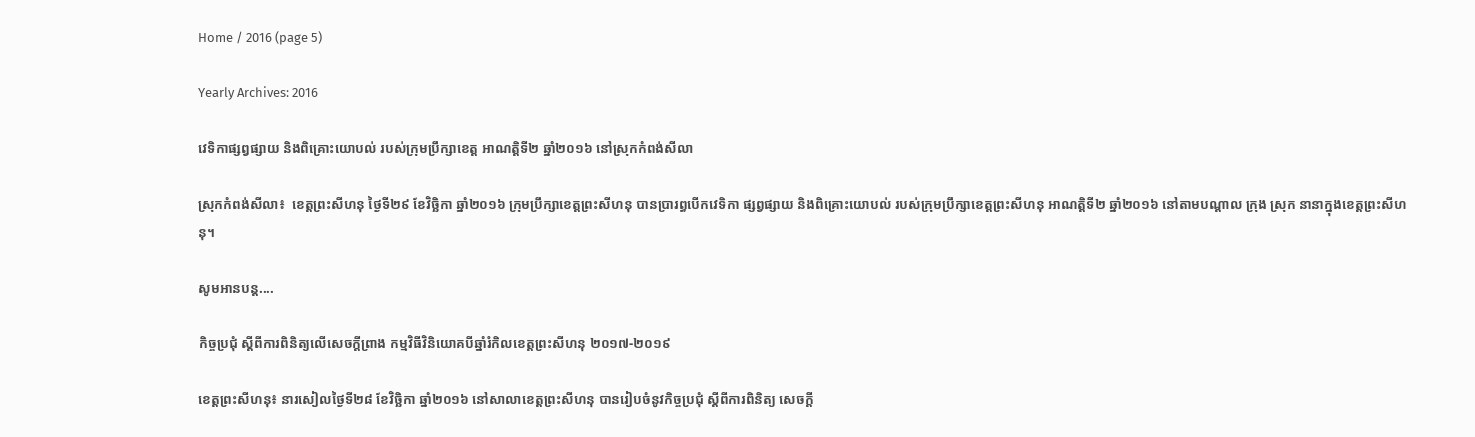Home / 2016 (page 5)

Yearly Archives: 2016

វេទិកាផ្សព្វផ្សាយ និងពិគ្រោះយោបល់ របស់ក្រុមប្រឹក្សាខេត្ត អាណត្តិទី២ ឆ្នាំ២០១៦ នៅស្រុកកំពង់សីលា

ស្រុកកំពង់សីលា៖  ខេត្តព្រះសីហនុ ថ្ងៃទី២៩ ខែវិចិ្ឆកា ឆ្នាំ២០១៦ ក្រុមប្រឹក្សាខេត្តព្រះសីហនុ បានប្រារព្ធបើកវេទិកា ផ្សព្វផ្សាយ និងពិគ្រោះយោបល់ របស់ក្រុមប្រឹក្សាខេត្តព្រះសីហនុ អាណត្តិទី២ ឆ្នាំ២០១៦ នៅតាមបណ្តាល ក្រុង ស្រុក នានាក្នុងខេត្តព្រះសីហនុ។

សូមអានបន្ត....

កិច្ចប្រជុំ ស្តីពីការពិនិត្យលើសេចក្តីព្រាង កម្មវិធីវិនិយោគបីឆ្នាំរំកិលខេត្តព្រះសីហនុ ២០១៧-២០១៩

ខេត្តព្រះសីហនុ៖ នារសៀលថ្ងៃទី២៨ ខែវិចិ្ឆកា ឆ្នាំ២០១៦ នៅសាលាខេត្តព្រះសីហនុ បានរៀបចំនូវកិច្ចប្រជុំ ស្តីពីការពិនិត្យ សេចក្តី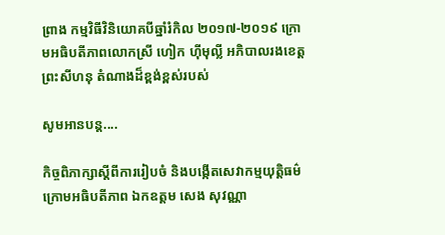ព្រាង កម្មវិធីវិនិយោគបីឆ្នាំរំកិល ២០១៧-២០១៩ ក្រោមអធិបតីភាពលោកស្រី ហៀក ហ៊ីមុល្លី អភិបាលរងខេត្ត ព្រះសីហនុ តំណាងដ៏ខ្ពង់ខ្ពស់របស់

សូមអានបន្ត....

កិច្ចពិភាក្សាស្ដីពីការរៀបចំ និងបង្កើតសេវាកម្មយុត្តិធម៌ ក្រោមអធិបតីភាព ឯកឧត្តម សេង សុវណ្ណា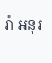រ៉ា អនុរ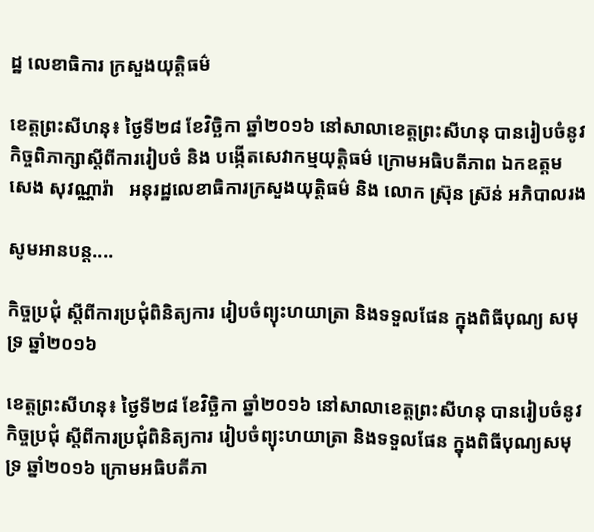ដ្ឋ លេខាធិការ ក្រសួងយុត្តិធម៌

ខេត្តព្រះសីហនុ៖ ថ្ងៃទី២៨ ខែវិច្ឆិកា ឆ្នាំ២០១៦ នៅសាលាខេត្តព្រះសីហនុ បានរៀបចំនូវកិច្ចពិភាក្សាស្ដីពីការរៀបចំ និង បង្កើតសេវាកម្មយុត្តិធម៌ ក្រោមអធិបតីភាព ឯកឧត្តម សេង សុវណ្ណារ៉ា   អនុរដ្ឋលេខាធិការក្រសួងយុត្តិធម៌ និង លោក ស្រ៊ុន ស៊្រន់ អភិបាលរង

សូមអានបន្ត....

កិច្ចប្រជុំ ស្តីពីការប្រជុំពិនិត្យការ រៀបចំព្យុះហយាត្រា និងទទួលផែន ក្នុងពិធីបុណ្យ សមុទ្រ ឆ្នាំ២០១៦

ខេត្តព្រះសីហនុ៖ ថ្ងៃទី២៨ ខែវិចិ្ឆកា ឆ្នាំ២០១៦ នៅសាលាខេត្តព្រះសីហនុ បានរៀបចំនូវកិច្ចប្រជុំ ស្តីពីការប្រជុំពិនិត្យការ រៀបចំព្យុះហយាត្រា និងទទួលផែន ក្នុងពិធីបុណ្យសមុទ្រ ឆ្នាំ២០១៦ ក្រោមអធិបតីភា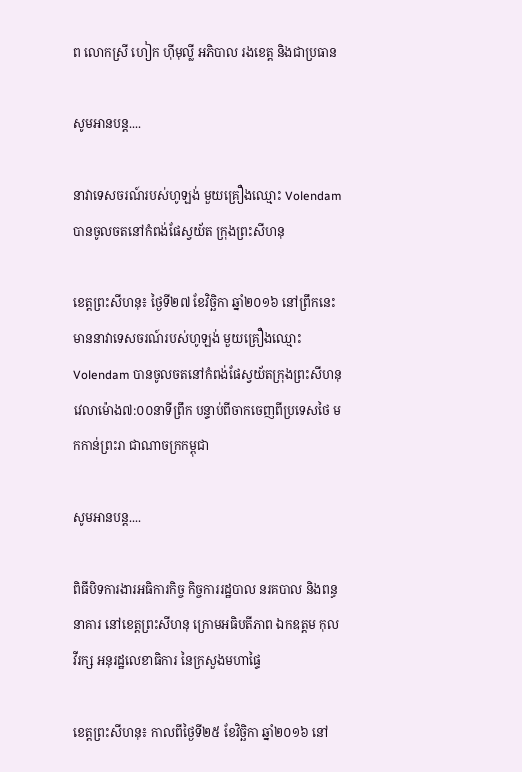ព លោកស្រី ហៀក ហ៊ីមុល្លី អភិបាល រងខេត្ត និងជាប្រធាន

សូមអានបន្ត....

នាវាទេសចរណ៍របស់ហូឡង់ មួយគ្រឿងឈ្មោះ Volendam បានចូលចតនៅកំពង់ផែស្វយ័ត ក្រុងព្រះសីហនុ

ខេត្តព្រះសីហនុ៖ ថ្ងៃទី២៧ ខែវិច្ឆិកា ឆ្នាំ២០១៦ នៅព្រឹកនេះមាននាវាទេសចរណ៍របស់ហូឡង់ មួយគ្រឿងឈ្មោះ Volendam បានចូលចតនៅកំពង់ផែស្វយ័តក្រុងព្រះសីហនុ វេលាម៉ោង៧:០០នាទីព្រឹក បន្ទាប់ពីចាកចេញពីប្រទេសថៃ មកកាន់ព្រះរា ជាណាចក្រកម្ពុជា

សូមអានបន្ត....

ពិធីបិទការងារអធិការកិច្ច កិច្ចការរដ្ឋបាល នរគបាល និងពន្ធនាគារ នៅខេត្តព្រះសីហនុ ក្រោមអធិបតីភាព ឯកឧត្តម កុល វីរក្ស អនុរដ្ឋលេខាធិការ នៃក្រសួងមហាផ្ទៃ

ខេត្តព្រះសីហនុ៖ កាលពីថ្ងៃទី២៥ ខែវិច្ឆិកា ឆ្នាំ២០១៦ នៅ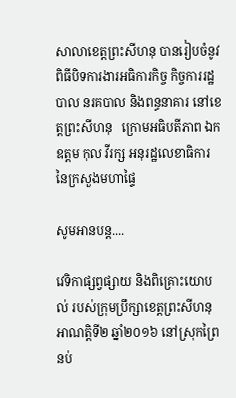សាលាខេត្តព្រះសីហនុ បានរៀបចំនូវពិធីបិទការងារអធិការកិច្ច កិច្ចការរដ្ឋបាល នរគបាល និងពន្ធនាគារ នៅខេត្តព្រះសីហនុ   ក្រោមអធិបតីភាព ឯកឧត្តម កុល វីរក្ស អនុរដ្ឋលេខាធិការ នៃក្រសួងមហាផ្ទៃ

សូមអានបន្ត....

វេទិកាផ្សព្វផ្សាយ និងពិគ្រោះយោបល់ របស់ក្រុមប្រឹក្សាខេត្តព្រះសីហនុ អាណត្តិទី២ ឆ្នាំ២០១៦ នៅស្រុកព្រៃនប់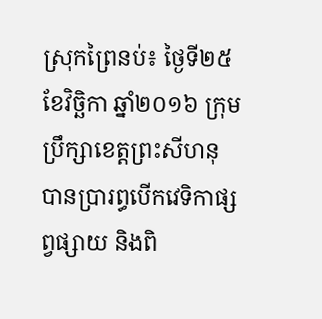ស្រុកព្រៃនប់៖ ថ្ងៃទី២៥ ខែវិចិ្ឆកា ឆ្នាំ២០១៦ ក្រុមប្រឹក្សាខេត្តព្រះសីហនុ បានប្រារព្ធបើកវេទិកាផ្សព្វផ្សាយ និងពិ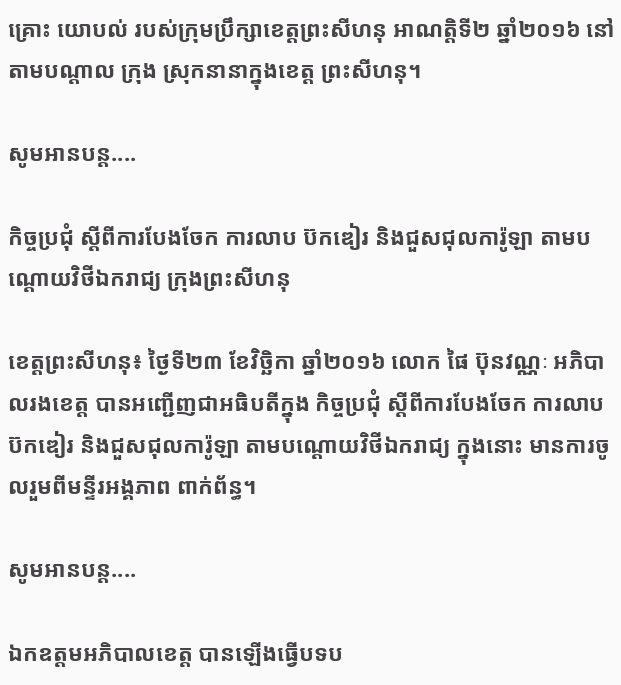គ្រោះ យោបល់ របស់ក្រុមប្រឹក្សាខេត្តព្រះសីហនុ អាណត្តិទី២ ឆ្នាំ២០១៦ នៅតាមបណ្តាល ក្រុង ស្រុកនានាក្នុងខេត្ត ព្រះសីហនុ។

សូមអានបន្ត....

កិច្ចប្រជុំ ស្ដីពីការបែងចែក ការលាប ប៊កឌៀរ និងជួសជុលការ៉ូឡា តាមបណ្ដោយវិថីឯករាជ្យ ក្រុងព្រះសីហនុ

ខេត្តព្រះសីហនុ៖ ថ្ងៃទី២៣ ខែវិចិ្ឆកា ឆ្នាំ២០១៦ លោក ផៃ ប៊ុនវណ្ណៈ អភិបាលរងខេត្ត បានអញ្ជើញជាអធិបតីក្នុង កិច្ចប្រជុំ ស្ដីពីការបែងចែក ការលាប ប៊កឌៀរ និងជួសជុលការ៉ូឡា តាមបណ្ដោយវិថីឯករាជ្យ ក្នុងនោះ មានការចូលរួមពីមន្ទីរអង្គភាព ពាក់ព័ន្ធ។

សូមអានបន្ត....

ឯកឧត្តមអភិបាលខេត្ត បានឡើងធ្វើបទប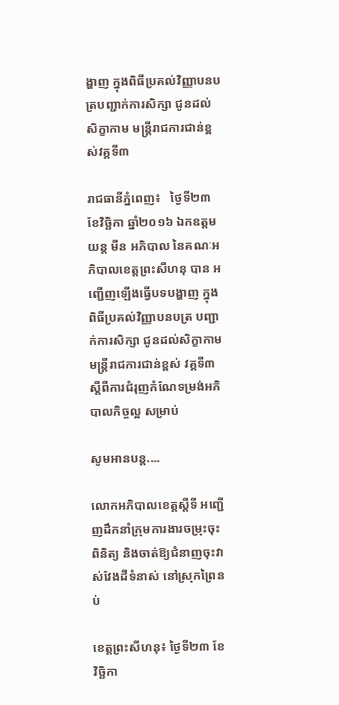ង្ហាញ ក្នុងពិធីប្រគល់វិញ្ញាបនបត្របញ្ជាក់ការសិក្សា ជូនដល់សិក្ខាកាម មន្ត្រីរាជការជាន់ខ្ពស់វគ្គទី៣

រាជធានីភ្នំពេញ៖   ថ្ងៃទី២៣ ខែវិច្ឆិកា ឆ្នាំ២០១៦ ឯកឧត្តម យន្ត មីន អភិបាល នៃគណៈអភិបាលខេត្តព្រះសីហនុ បាន អញ្ជើញឡើងធ្វើបទបង្ហាញ ក្នុងពិធីប្រគល់វិញ្ញាបនបត្រ បញ្ជាក់ការសិក្សា ជូនដល់សិក្ខាកាមមន្ត្រីរាជការជាន់ខ្ពស់ វគ្គទី៣ ស្តីពីការជំរុញកំណែទម្រង់អភិបាលកិច្ចល្អ សម្រាប់

សូមអានបន្ត....

លោកអភិបាលខេត្តស្តីទី អញ្ជើញដឹកនាំក្រុមការងារចម្រុះចុះពិនិត្យ និងចាត់ឱ្យជំនាញចុះវាស់វែងដីទំនាស់ នៅស្រុកព្រៃនប់

ខេត្តព្រះសីហនុ៖ ថ្ងៃទី២៣ ខែវិច្ឆិកា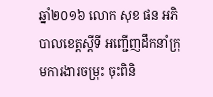ឆ្នាំ២០១៦ លោក សុខ ផន អភិបាលខេត្តស្តីទី អញ្ជើញដឹកនាំក្រុមការងារចម្រុះ ចុះពិនិ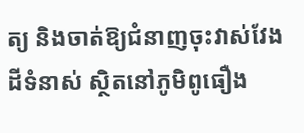ត្យ និងចាត់ឱ្យជំនាញចុះវាស់វែងដីទំនាស់ ស្ថិតនៅភូមិពូធឿង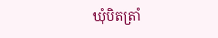ឃុំបិតត្រាំ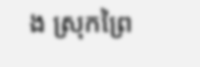ង ស្រុកព្រៃ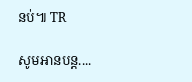នប់៕ TR

សូមអានបន្ត....